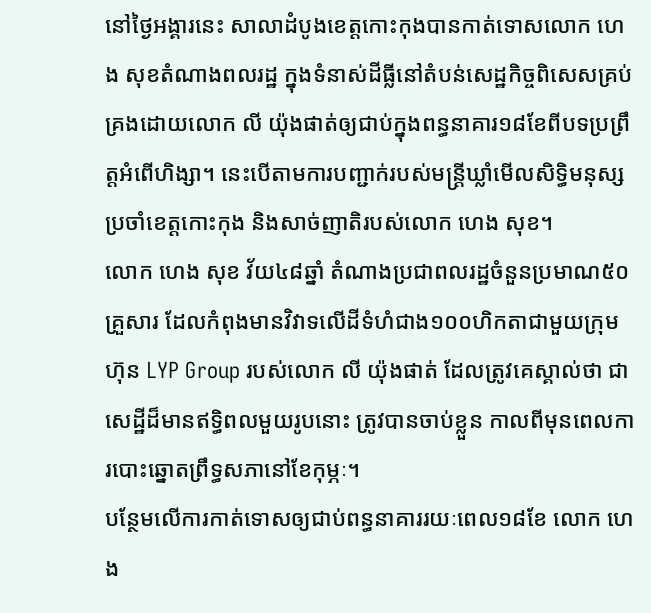នៅថ្ងៃអង្គារនេះ សាលាដំបូងខេត្តកោះកុងបានកាត់ទោសលោក ហេង សុខតំណាងពលរដ្ឋ ក្នុងទំនាស់ដីធ្លីនៅតំបន់សេដ្ឋកិច្ចពិសេសគ្រប់គ្រងដោយលោក លី យ៉ុងផាត់ឲ្យជាប់ក្នុងពន្ធនាគារ១៨ខែពីបទប្រព្រឹត្តអំពើហិង្សា។ នេះបើតាមការបញ្ជាក់របស់មន្ត្រីឃ្លាំមើលសិទ្ធិមនុស្សប្រចាំខេត្តកោះកុង និងសាច់ញាតិរបស់លោក ហេង សុខ។
លោក ហេង សុខ វ័យ៤៨ឆ្នាំ តំណាងប្រជាពលរដ្ឋចំនួនប្រមាណ៥០គ្រួសារ ដែលកំពុងមានវិវាទលើដីទំហំជាង១០០ហិកតាជាមួយក្រុមហ៊ុន LYP Group របស់លោក លី យ៉ុងផាត់ ដែលត្រូវគេស្គាល់ថា ជាសេដ្ឋីដ៏មានឥទ្ធិពលមួយរូបនោះ ត្រូវបានចាប់ខ្លួន កាលពីមុនពេលការបោះឆ្នោតព្រឹទ្ធសភានៅខែកុម្ភៈ។
បន្ថែមលើការកាត់ទោសឲ្យជាប់ពន្ធនាគាររយៈពេល១៨ខែ លោក ហេង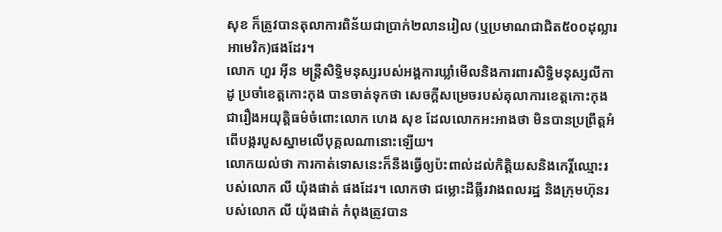សុខ ក៏ត្រូវបានតុលាការពិន័យជាប្រាក់២លានរៀល (ឬប្រមាណជាជិត៥០០ដុល្លារអាមេរិក)ផងដែរ។
លោក ហួរ អ៊ីន មន្ត្រីសិទ្ធិមនុស្សរបស់អង្គការឃ្លាំមើលនិងការពារសិទ្ធិមនុស្សលីកាដូ ប្រចាំខេត្តកោះកុង បានចាត់ទុកថា សេចក្តីសម្រេចរបស់តុលាការខេត្តកោះកុងជារឿងអយុត្តិធម៌ចំពោះលោក ហេង សុខ ដែលលោកអះអាងថា មិនបានប្រព្រឹត្តអំពើបង្ករបួសស្នាមលើបុគ្គលណានោះឡើយ។
លោកយល់ថា ការកាត់ទោសនេះក៏នឹងធ្វើឲ្យប៉ះពាល់ដល់កិត្តិយសនិងកេរ្តិ៍ឈ្មោះរបស់លោក លី យ៉ុងផាត់ ផងដែរ។ លោកថា ជម្លោះដីធ្លីរវាងពលរដ្ឋ និងក្រុមហ៊ុនរបស់លោក លី យ៉ុងផាត់ កំពុងត្រូវបាន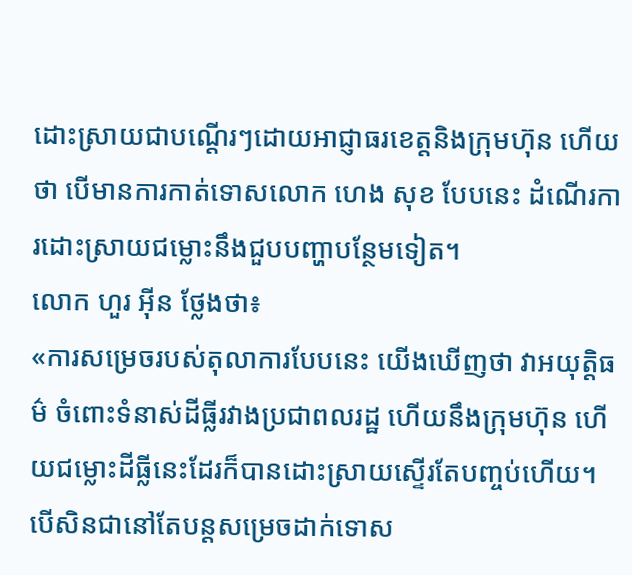ដោះស្រាយជាបណ្តើរៗដោយអាជ្ញាធរខេត្តនិងក្រុមហ៊ុន ហើយថា បើមានការកាត់ទោសលោក ហេង សុខ បែបនេះ ដំណើរការដោះស្រាយជម្លោះនឹងជួបបញ្ហាបន្ថែមទៀត។
លោក ហួរ អ៊ីន ថ្លែងថា៖
«ការសម្រេចរបស់តុលាការបែបនេះ យើងឃើញថា វាអយុត្តិធម៌ ចំពោះទំនាស់ដីធ្លីរវាងប្រជាពលរដ្ឋ ហើយនឹងក្រុមហ៊ុន ហើយជម្លោះដីធ្លីនេះដែរក៏បានដោះស្រាយស្ទើរតែបញ្ចប់ហើយ។ បើសិនជានៅតែបន្តសម្រេចដាក់ទោស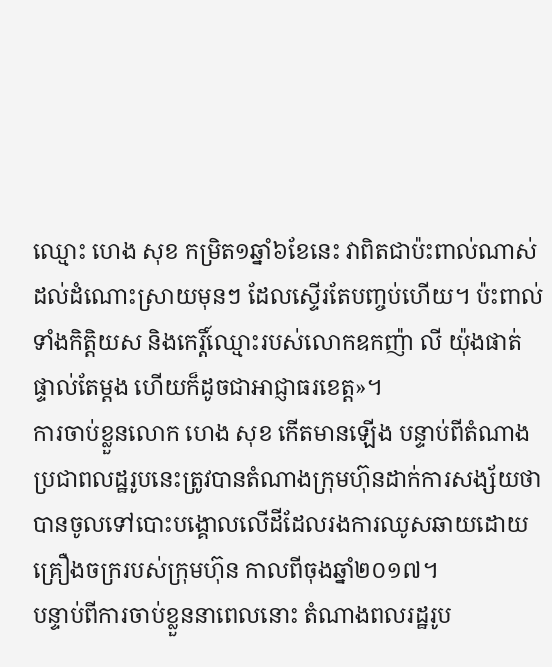ឈ្មោះ ហេង សុខ កម្រិត១ឆ្នាំ៦ខែនេះ វាពិតជាប៉ះពាល់ណាស់ដល់ដំណោះស្រាយមុនៗ ដែលស្ទើរតែបញ្ចប់ហើយ។ ប៉ះពាល់ទាំងកិត្តិយស និងកេរ្តិ៍ឈ្មោះរបស់លោកឧកញ៉ា លី យ៉ុងផាត់ ផ្ទាល់តែម្តង ហើយក៏ដូចជាអាជ្ញាធរខេត្ត»។
ការចាប់ខ្លួនលោក ហេង សុខ កើតមានឡើង បន្ទាប់ពីតំណាងប្រជាពលដ្ឋរូបនេះត្រូវបានតំណាងក្រុមហ៊ុនដាក់ការសង្ស័យថា បានចូលទៅបោះបង្គោលលើដីដែលរងការឈូសឆាយដោយគ្រឿងចក្ររបស់ក្រុមហ៊ុន កាលពីចុងឆ្នាំ២០១៧។
បន្ទាប់ពីការចាប់ខ្លួននាពេលនោះ តំណាងពលរដ្ឋរូប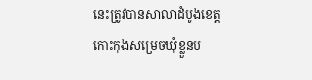នេះត្រូវបានសាលាដំបូងខេត្តកោះកុងសម្រេចឃុំខ្លួនប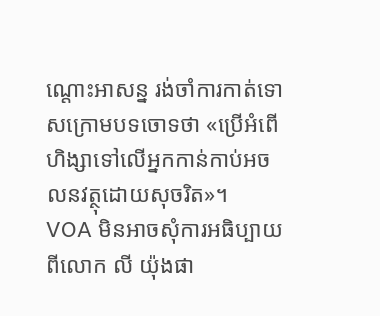ណ្តោះអាសន្ន រង់ចាំការកាត់ទោសក្រោមបទចោទថា «ប្រើអំពើហិង្សាទៅលើអ្នកកាន់កាប់អចលនវត្ថុដោយសុចរិត»។
VOA មិនអាចសុំការអធិប្បាយពីលោក លី យ៉ុងផា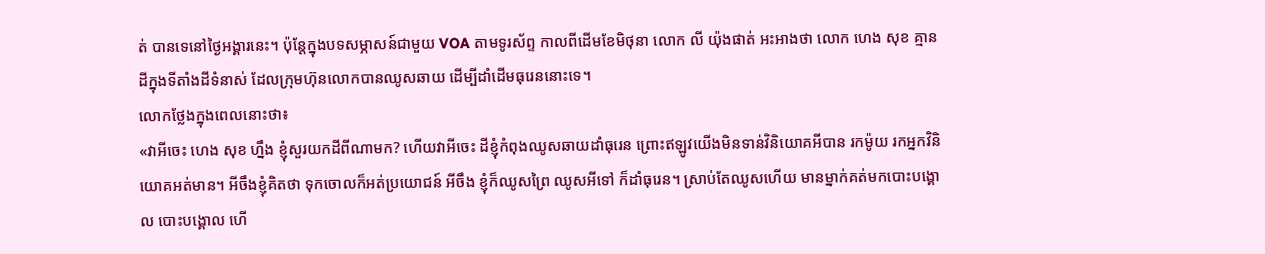ត់ បានទេនៅថ្ងៃអង្គារនេះ។ ប៉ុន្តែក្នុងបទសម្ភាសន៍ជាមួយ VOA តាមទូរស័ព្ទ កាលពីដើមខែមិថុនា លោក លី យ៉ុងផាត់ អះអាងថា លោក ហេង សុខ គ្មានដីក្នុងទីតាំងដីទំនាស់ ដែលក្រុមហ៊ុនលោកបានឈូសឆាយ ដើម្បីដាំដើមធុរេននោះទេ។
លោកថ្លែងក្នុងពេលនោះថា៖
«វាអីចេះ ហេង សុខ ហ្នឹង ខ្ញុំសួរយកដីពីណាមក? ហើយវាអីចេះ ដីខ្ញុំកំពុងឈូសឆាយដាំធុរេន ព្រោះឥឡូវយើងមិនទាន់វិនិយោគអីបាន រកម៉ូយ រកអ្នកវិនិយោគអត់មាន។ អីចឹងខ្ញុំគិតថា ទុកចោលក៏អត់ប្រយោជន៍ អីចឹង ខ្ញុំក៏ឈូសព្រៃ ឈូសអីទៅ ក៏ដាំធុរេន។ ស្រាប់តែឈូសហើយ មានម្នាក់គត់មកបោះបង្គោល បោះបង្គោល ហើ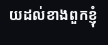យដល់ខាងពួកខ្ញុំ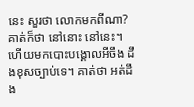នេះ សួរថា លោកមកពីណា? គាត់ក៏ថា នៅនោះ នៅនេះ។ ហើយមកបោះបង្គោលអីចឹង ដឹងខុសច្បាប់ទេ។ គាត់ថា អត់ដឹង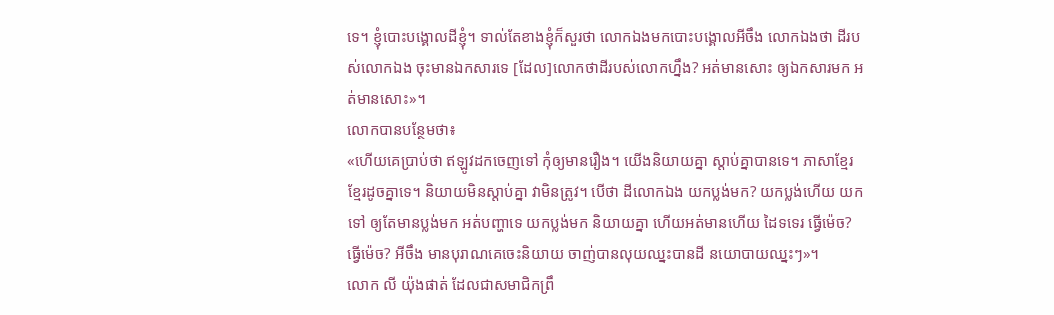ទេ។ ខ្ញុំបោះបង្គោលដីខ្ញុំ។ ទាល់តែខាងខ្ញុំក៏សួរថា លោកឯងមកបោះបង្គោលអីចឹង លោកឯងថា ដីរបស់លោកឯង ចុះមានឯកសារទេ [ដែល]លោកថាដីរបស់លោកហ្នឹង? អត់មានសោះ ឲ្យឯកសារមក អត់មានសោះ»។
លោកបានបន្ថែមថា៖
«ហើយគេប្រាប់ថា ឥឡូវដកចេញទៅ កុំឲ្យមានរឿង។ យើងនិយាយគ្នា ស្តាប់គ្នាបានទេ។ ភាសាខ្មែរ ខ្មែរដូចគ្នាទេ។ និយាយមិនស្តាប់គ្នា វាមិនត្រូវ។ បើថា ដីលោកឯង យកប្លង់មក? យកប្លង់ហើយ យកទៅ ឲ្យតែមានប្លង់មក អត់បញ្ហាទេ យកប្លង់មក និយាយគ្នា ហើយអត់មានហើយ ដៃទទេរ ធ្វើម៉េច? ធ្វើម៉េច? អីចឹង មានបុរាណគេចេះនិយាយ ចាញ់បានលុយឈ្នះបានដី នយោបាយឈ្នះៗ»។
លោក លី យ៉ុងផាត់ ដែលជាសមាជិកព្រឹ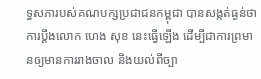ទ្ធសភារបស់គណបក្សប្រជាជនកម្ពុជា បានសង្កត់ធ្ងន់ថា ការប្តឹងលោក ហេង សុខ នេះធ្វើឡើង ដើម្បីជាការព្រមានឲ្យមានការរាងចាល និងយល់ពីច្បា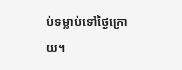ប់ទម្លាប់ទៅថ្ងៃក្រោយ។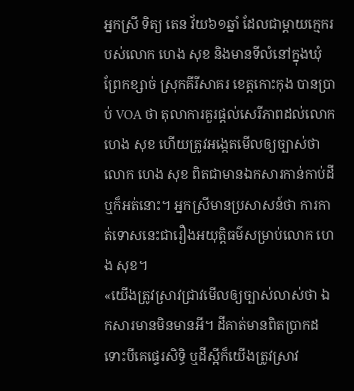អ្នកស្រី ទិត្យ តេន វ័យ៦១ឆ្នាំ ដែលជាម្តាយក្មេករបស់លោក ហេង សុខ និងមានទីលំនៅក្នុងឃុំព្រែកខ្សាច់ ស្រុកគីរីសាគរ ខេត្តកោះកុង បានប្រាប់ VOA ថា តុលាការគួរផ្តល់សេរីភាពដល់លោក ហេង សុខ ហើយត្រូវអង្កេតមើលឲ្យច្បាស់ថា លោក ហេង សុខ ពិតជាមានឯកសារកាន់កាប់ដីឬក៏អត់នោះ។ អ្នកស្រីមានប្រសាសន៍ថា ការកាត់ទោសនេះជារឿងអយុត្តិធម៌សម្រាប់លោក ហេង សុខ។
«យើងត្រូវស្រាវជ្រាវមើលឲ្យច្បាស់លាស់ថា ឯកសារមានមិនមានអី។ ដីគាត់មានពិតប្រាកដ ទោះបីគេផ្ទេរសិទ្ធិ ឬដីស្អីក៏យើងត្រូវស្រាវ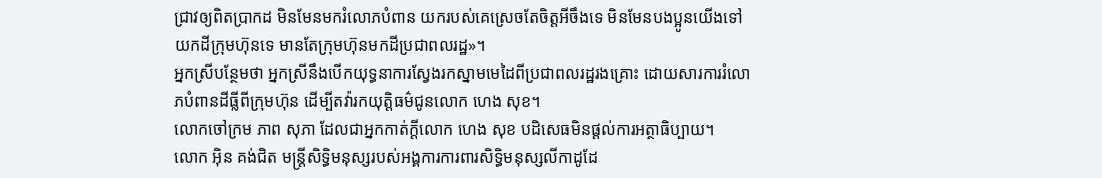ជ្រាវឲ្យពិតប្រាកដ មិនមែនមករំលោភបំពាន យករបស់គេស្រេចតែចិត្តអីចឹងទេ មិនមែនបងប្អូនយើងទៅយកដីក្រុមហ៊ុនទេ មានតែក្រុមហ៊ុនមកដីប្រជាពលរដ្ឋ»។
អ្នកស្រីបន្ថែមថា អ្នកស្រីនឹងបើកយុទ្ធនាការស្វែងរកស្នាមមេដៃពីប្រជាពលរដ្ឋរងគ្រោះ ដោយសារការរំលោភបំពានដីធ្លីពីក្រុមហ៊ុន ដើម្បីតវ៉ារកយុត្តិធម៌ជូនលោក ហេង សុខ។
លោកចៅក្រម ភាព សុភា ដែលជាអ្នកកាត់ក្តីលោក ហេង សុខ បដិសេធមិនផ្តល់ការអត្ថាធិប្បាយ។
លោក អ៊ិន គង់ជិត មន្ត្រីសិទ្ធិមនុស្សរបស់អង្គការការពារសិទ្ធិមនុស្សលីកាដូដែ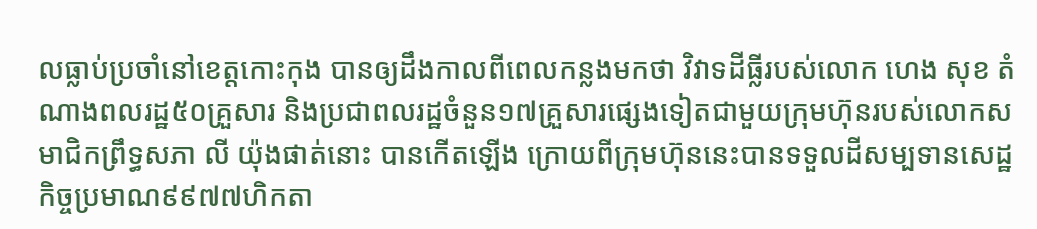លធ្លាប់ប្រចាំនៅខេត្តកោះកុង បានឲ្យដឹងកាលពីពេលកន្លងមកថា វិវាទដីធ្លីរបស់លោក ហេង សុខ តំណាងពលរដ្ឋ៥០គ្រួសារ និងប្រជាពលរដ្ឋចំនួន១៧គ្រួសារផ្សេងទៀតជាមួយក្រុមហ៊ុនរបស់លោកសមាជិកព្រឹទ្ធសភា លី យ៉ុងផាត់នោះ បានកើតឡើង ក្រោយពីក្រុមហ៊ុននេះបានទទួលដីសម្បទានសេដ្ឋកិច្ចប្រមាណ៩៩៧៧ហិកតា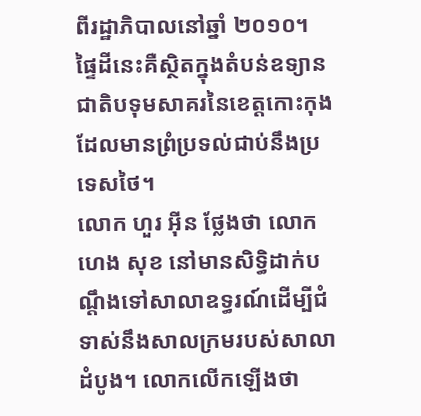ពីរដ្ឋាភិបាលនៅឆ្នាំ ២០១០។
ផ្ទៃដីនេះគឺស្ថិតក្នុងតំបន់ឧទ្យានជាតិបទុមសាគរនៃខេត្តកោះកុង ដែលមានព្រំប្រទល់ជាប់នឹងប្រទេសថៃ។
លោក ហួរ អ៊ីន ថ្លែងថា លោក ហេង សុខ នៅមានសិទ្ធិដាក់បណ្តឹងទៅសាលាឧទ្ធរណ៍ដើម្បីជំទាស់នឹងសាលក្រមរបស់សាលាដំបូង។ លោកលើកឡើងថា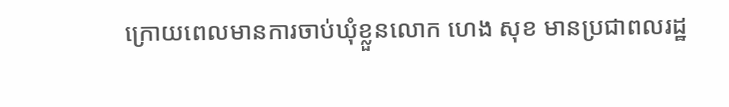ក្រោយពេលមានការចាប់ឃុំខ្លួនលោក ហេង សុខ មានប្រជាពលរដ្ឋ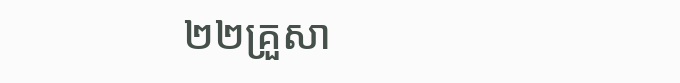២២គ្រួសា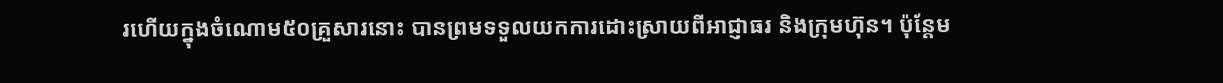រហើយក្នុងចំណោម៥០គ្រួសារនោះ បានព្រមទទួលយកការដោះស្រាយពីអាជ្ញាធរ និងក្រុមហ៊ុន។ ប៉ុន្តែម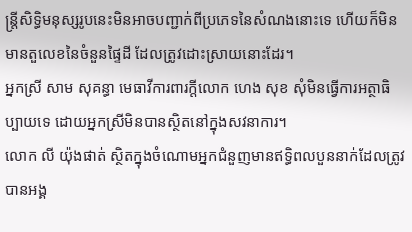ន្ត្រីសិទ្ធិមនុស្សរូបនេះមិនអាចបញ្ជាក់ពីប្រភេទនៃសំណងនោះទេ ហើយក៏មិនមានតួលេខនៃចំនួនផ្ទៃដី ដែលត្រូវដោះស្រាយនោះដែរ។
អ្នកស្រី សាម សុគន្ធា មេធាវីការពារក្តីលោក ហេង សុខ សុំមិនធ្វើការអត្ថាធិប្បាយទេ ដោយអ្នកស្រីមិនបានស្ថិតនៅក្នុងសវនាការ។
លោក លី យ៉ុងផាត់ ស្ថិតក្នុងចំណោមអ្នកជំនួញមានឥទ្ធិពលបួននាក់ដែលត្រូវបានអង្គ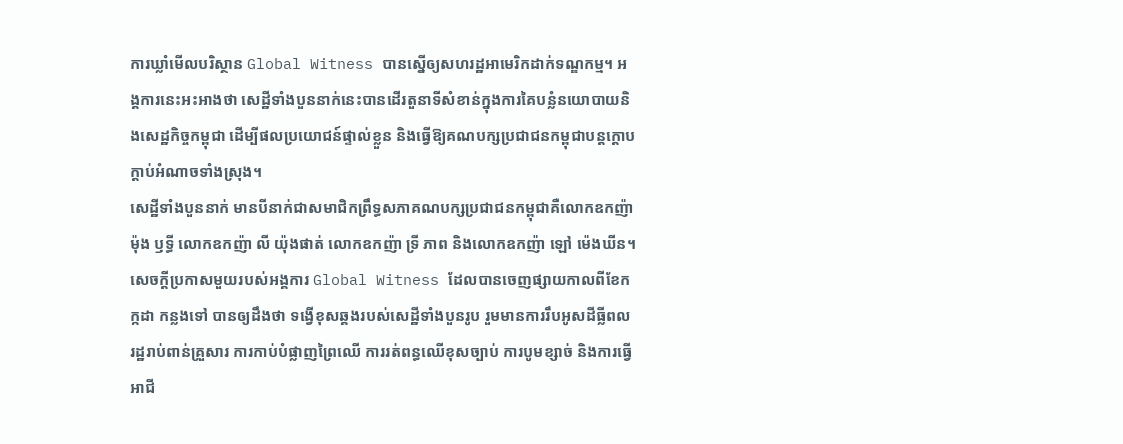ការឃ្លាំមើលបរិស្ថាន Global Witness បានស្នើឲ្យសហរដ្ឋអាមេរិកដាក់ទណ្ឌកម្ម។ អង្គការនេះអះអាងថា សេដ្ឋីទាំងបួននាក់នេះបានដើរតួនាទីសំខាន់ក្នុងការគៃបន្លំនយោបាយនិងសេដ្ឋកិច្ចកម្ពុជា ដើម្បីផលប្រយោជន៍ផ្ទាល់ខ្លួន និងធ្វើឱ្យគណបក្សប្រជាជនកម្ពុជាបន្តក្តោបក្តាប់អំណាចទាំងស្រុង។
សេដ្ឋីទាំងបួននាក់ មានបីនាក់ជាសមាជិកព្រឹទ្ធសភាគណបក្សប្រជាជនកម្ពុជាគឺលោកឧកញ៉ា ម៉ុង ឫទ្ធី លោកឧកញ៉ា លី យ៉ុងផាត់ លោកឧកញ៉ា ទ្រី ភាព និងលោកឧកញ៉ា ឡៅ ម៉េងឃីន។
សេចក្តីប្រកាសមួយរបស់អង្គការ Global Witness ដែលបានចេញផ្សាយកាលពីខែកក្កដា កន្លងទៅ បានឲ្យដឹងថា ទង្វើខុសឆ្គងរបស់សេដ្ឋីទាំងបួនរូប រួមមានការរឹបអូសដីធ្លីពលរដ្ឋរាប់ពាន់គ្រួសារ ការកាប់បំផ្លាញព្រៃឈើ ការរត់ពន្ធឈើខុសច្បាប់ ការបូមខ្សាច់ និងការធ្វើអាជី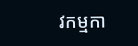វកម្មកា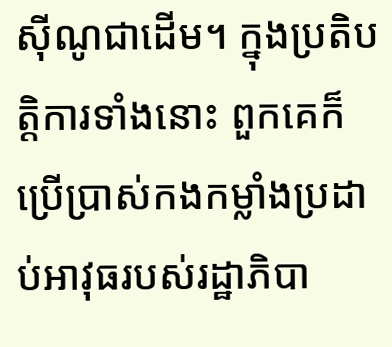ស៊ីណូជាដើម។ ក្នុងប្រតិបត្តិការទាំងនោះ ពួកគេក៏ប្រើប្រាស់កងកម្លាំងប្រដាប់អាវុធរបស់រដ្ឋាភិបា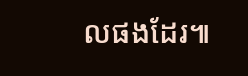លផងដែរ៕